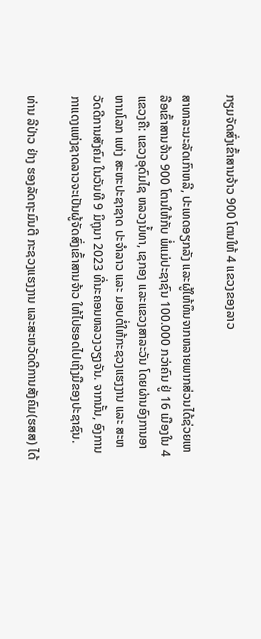ກຽມຈັດສົ່ງເຂົ້າສານຈ້າວ 900 ໂຕນໃຫ້ 4 ແຂວງຂອງລາວ

ສາທາລະນະລັດເກົາຫລີ, ປະເທດອຽກລັງ ແລະຜູ້ໃຫ້ທຶນຈາກຫລາຍພາກສ່ວນໄດ້ຊ່ວຍເຫລືອເຂົ້າສານຈ້າວ 900 ໂຕນໃຫ້ກັບ ພໍ່ແມ່ປະຊາຊົນ 100.000 ກວ່າຄົນ ຢູ່ 16 ເມືອງໃນ 4 ແຂວງຄື: ແຂວງອຸດົມໄຊ ຫລວງນໍ້ທາ, ເຊກອງ ແລະແຂວງສາລະວັນ ໂດຍຜ່ານອົງການອາຫານໂລກ ແຫ່ງ ສະຫະປະຊາຊາດ ປະຈຳລາວ ແລະ ມອບຕໍ່ໃຫ້ກະຊວງແຮງງານ ແລະ ສະຫວັດດີການສັງຄົມ ໃນວັນທີ 9 ມິຖຸນາ 2023 ທີ່ນະຄອນຫລວງວຽງຈັນ. ຈາກນັ້ນ, ອົງການກາແດງແຫ່ງຊາດລາວຈະເປັນຜູ້ຈັດສົ່ງເຂົ້າສານຈ້າວ ໃຫ້ໄປຮອດໄປເຖິງມືຂອງປະຊາຊົນ.

ທ່ານ ລີປ່າວ ຢ່າງ ຮອງລັດຖະມົນຕີ ກະຊວງແຮງງານ ແລະສະຫວັດດີການສັງຄົມ(ຮສສ) ໄດ້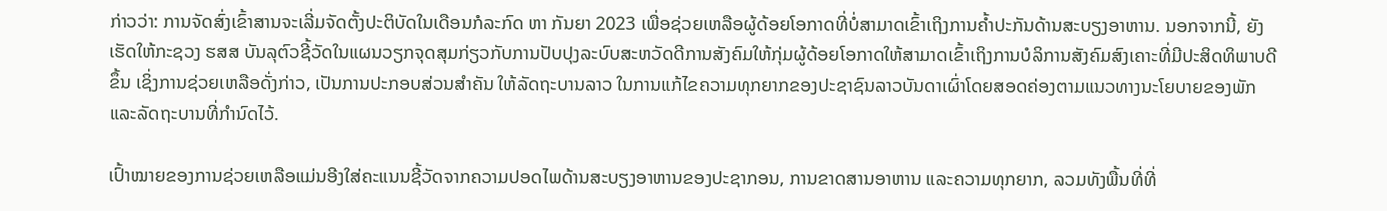ກ່າວວ່າ: ການຈັດສົ່ງເຂົ້າສານຈະເລີ່ມຈັດຕັ້ງປະຕິບັດໃນເດືອນກໍລະກົດ ຫາ ກັນຍາ 2023 ເພື່ອຊ່ວຍເຫລືອຜູ້ດ້ອຍໂອກາດທີ່ບໍ່ສາມາດເຂົ້າເຖິງການຄໍ້າປະກັນດ້ານສະບຽງອາຫານ. ນອກຈາກນີ້, ຍັງເຮັດໃຫ້ກະຊວງ ຮສສ ບັນລຸຕົວຊີ້ວັດໃນແຜນວຽກຈຸດສຸມກ່ຽວກັບການປັບປຸງລະບົບສະຫວັດດີການສັງຄົມໃຫ້ກຸ່ມຜູ້ດ້ອຍໂອກາດໃຫ້ສາມາດເຂົ້າເຖິງການບໍລິການສັງຄົມສົງເຄາະທີ່ມີປະສິດທິພາບດີຂຶ້ນ ເຊິ່ງການຊ່ວຍເຫລືອດັ່ງກ່າວ, ເປັນການປະກອບສ່ວນສຳຄັນ ໃຫ້ລັດຖະບານລາວ ໃນການແກ້ໄຂຄວາມທຸກຍາກຂອງປະຊາຊົນລາວບັນດາເຜົ່າໂດຍສອດຄ່ອງຕາມແນວທາງນະໂຍບາຍຂອງພັກ ແລະລັດຖະບານທີ່ກຳນົດໄວ້.

ເປົ້າໝາຍຂອງການຊ່ວຍເຫລືອແມ່ນອີງໃສ່ຄະແນນຊີ້ວັດຈາກຄວາມປອດໄພດ້ານສະບຽງອາຫານຂອງປະຊາກອນ, ການຂາດສານອາຫານ ແລະຄວາມທຸກຍາກ, ລວມທັງພື້ນທີ່ທີ່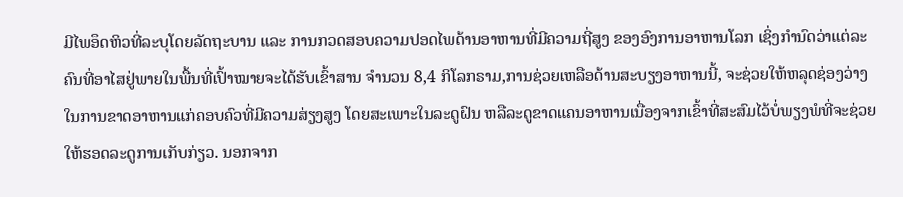ມີໄພອຶດຫິວທີ່ລະບຸໂດຍລັດຖະບານ ແລະ ການກວດສອບຄວາມປອດໄພດ້ານອາຫານທີ່ມີຄວາມຖີ່ສູງ ຂອງອົງການອາຫານໂລກ ເຊິ່ງກຳນົດວ່າແຕ່ລະ ຄົນທີ່ອາໄສຢູ່ພາຍໃນພື້ນທີ່ເປົ້າໝາຍຈະໄດ້ຮັບເຂົ້າສານ ຈຳນວນ 8,4 ກິໂລກຣາມ,ການຊ່ວຍເຫລືອດ້ານສະບຽງອາຫານນີ້, ຈະຊ່ວຍໃຫ້ຫລຸດຊ່ອງວ່າງໃນການຂາດອາຫານແກ່ຄອບຄົວທີ່ມີຄວາມສ່ຽງສູງ ໂດຍສະເພາະໃນລະດູຝົນ ຫລືລະດູຂາດແຄນອາຫານເນື່ອງຈາກເຂົ້າທີ່ສະສົມໄວ້ບໍ່ພຽງພໍທີ່ຈະຊ່ວຍໃຫ້ຮອດລະດູການເກັບກ່ຽວ. ນອກຈາກ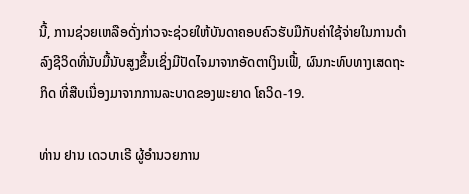ນີ້, ການຊ່ວຍເຫລືອດັ່ງກ່າວຈະຊ່ວຍໃຫ້ບັນດາຄອບຄົວຮັບມືກັບຄ່າໃຊ້ຈ່າຍໃນການດຳລົງຊີວິດທີ່ນັບມື້ນັບສູງຂຶ້ນເຊິ່ງມີປັດໄຈມາຈາກອັດຕາເງິນເຟີ້, ຜົນກະທົບທາງເສດຖະກິດ ທີ່ສືບເນື່ອງມາຈາກການລະບາດຂອງພະຍາດ ໂຄວິດ-19.

ທ່ານ ຢານ ເດວບາເຣີ ຜູ້ອຳນວຍການ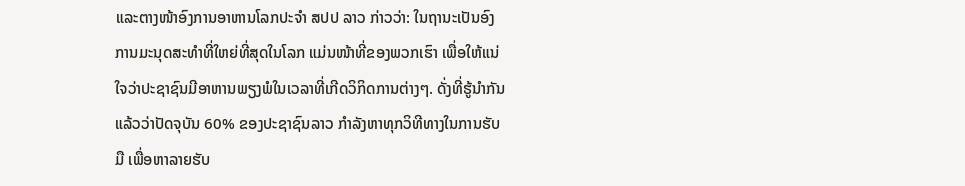ແລະຕາງໜ້າອົງການອາຫານໂລກປະຈຳ ສປປ ລາວ ກ່າວວ່າ: ໃນຖານະເປັນອົງການມະນຸດສະທຳທີ່ໃຫຍ່ທີ່ສຸດໃນໂລກ ແມ່ນໜ້າທີ່ຂອງພວກເຮົາ ເພື່ອໃຫ້ແນ່ໃຈວ່າປະຊາຊົນມີອາຫານພຽງພໍໃນເວລາທີ່ເກີດວິກິດການຕ່າງໆ. ດັ່ງທີ່ຮູ້ນຳກັນແລ້ວວ່າປັດຈຸບັນ 60% ຂອງປະຊາຊົນລາວ ກຳລັງຫາທຸກວິທີທາງໃນການຮັບມື ເພື່ອຫາລາຍຮັບ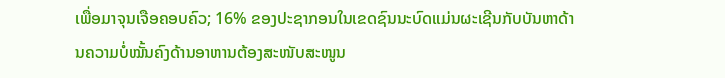ເພື່ອມາຈຸນເຈືອຄອບຄົວ; 16% ຂອງປະຊາກອນໃນເຂດຊົນນະບົດແມ່ນຜະເຊີນກັບບັນຫາດ້ານຄວາມບໍ່ໝັ້ນຄົງດ້ານອາຫານຕ້ອງສະໜັບສະໜູນ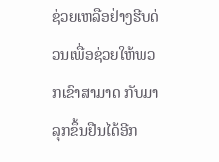ຊ່ວຍເຫລືອຢ່າງຮີບດ່ວນເພື່ອຊ່ວຍໃຫ້ພວກເຂົາສາມາດ ກັບມາລຸກຂຶ້ນຢືນໄດ້ອີກ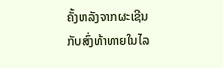ຄັ້ງຫລັງຈາກຜະເຊີນກັບສົ່ງທ້າທາຍໃນໄລ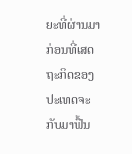ຍະທີ່ຜ່ານມາ ກ່ອນທີ່ເສດຖະກິດຂອງປະເທດຈະກັບມາຟື້ນ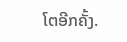ໂຕອີກຄັ້ງ.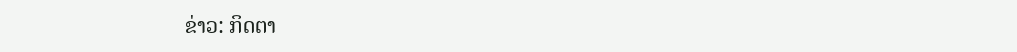ຂ່າວ: ກິດຕາ